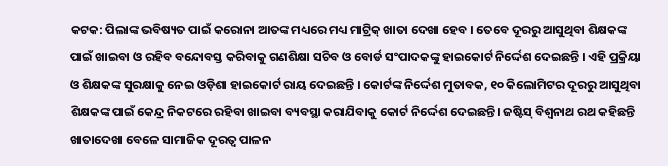କଟକ: ପିଲାଙ୍କ ଭବିଷ୍ୟତ ପାଇଁ କରୋନା ଆତଙ୍କ ମଧ୍ୟରେ ମଧ୍ୟ ମାଟ୍ରିକ୍ ଖାତା ଦେଖା ହେବ । ତେବେ ଦୂରରୁ ଆସୁଥିବା ଶିକ୍ଷକଙ୍କ ପାଇଁ ଖାଇବା ଓ ରହିବ ବନ୍ଦୋବସ୍ତ କରିବାକୁ ଗଣଶିକ୍ଷା ସଚିବ ଓ ବୋର୍ଡ ସଂପାଦକଙ୍କୁ ହାଇକୋର୍ଟ ନିର୍ଦ୍ଦେଶ ଦେଇଛନ୍ତି । ଏହି ପ୍ରକ୍ରିୟା ଓ ଶିକ୍ଷକଙ୍କ ସୁରକ୍ଷାକୁ ନେଇ ଓଡ଼ିଶା ହାଇକୋର୍ଟ ରାୟ ଦେଇଛନ୍ତି । କୋର୍ଟଙ୍କ ନିର୍ଦ୍ଦେଶ ମୁତାବକ, ୧୦ କିଲୋମିଟର ଦୂରରୁ ଆସୁଥିବା ଶିକ୍ଷକଙ୍କ ପାଇଁ କେନ୍ଦ୍ର ନିକଟରେ ରହିବା ଖାଇବା ବ୍ୟବସ୍ଥା କରାଯିବାକୁ କୋର୍ଟ ନିର୍ଦ୍ଦେଶ ଦେଇଛନ୍ତି। ଜଷ୍ଟିସ୍ ବିଶ୍ୱନାଥ ରଥ କହିଛନ୍ତି ଖାତାଦେଖା ବେଳେ ସାମାଜିକ ଦୂରତ୍ୱ ପାଳନ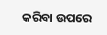କରିବା ଉପରେ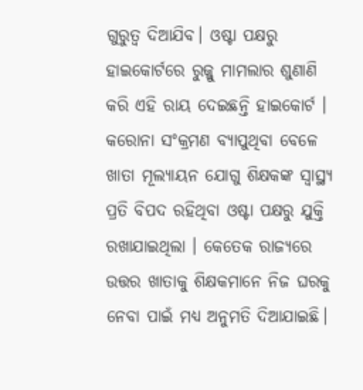ଗୁରୁତ୍ୱ ଦିଆଯିବ। ଓଷ୍ଟା ପକ୍ଷରୁ ହାଇକୋର୍ଟରେ ରୁଜ୍ଜୁ ମାମଲାର ଶୁଣାଣି କରି ଏହି ରାୟ ଦେଇଛନ୍ତି ହାଇକୋର୍ଟ ।
କରୋନା ସଂକ୍ରମଣ ବ୍ୟାପୁଥିବା ବେଳେ ଖାତା ମୂଲ୍ୟାୟନ ଯୋଗୁ ଶିକ୍ଷକଙ୍କ ସ୍ବାସ୍ଥ୍ୟ ପ୍ରତି ବିପଦ ରହିଥିବା ଓଷ୍ଟା ପକ୍ଷରୁ ଯୁକ୍ତି ରଖାଯାଇଥିଲା । କେତେକ ରାଜ୍ୟରେ ଉତ୍ତର ଖାତାକୁ ଶିକ୍ଷକମାନେ ନିଜ ଘରକୁ ନେବା ପାଇଁ ମଧ୍ୟ ଅନୁମତି ଦିଆଯାଇଛି।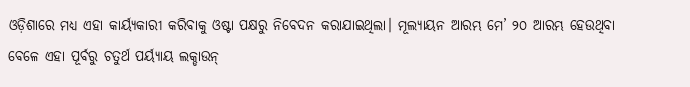ଓଡ଼ିଶାରେ ମଧ୍ୟ ଏହା କାର୍ୟ୍ୟକାରୀ କରିବାକୁ ଓଷ୍ଟା ପକ୍ଷରୁ ନିବେଦନ କରାଯାଇଥିଲା। ମୂଲ୍ୟାୟନ ଆରମ୍ଭ ମେ’ ୨୦ ଆରମ୍ଭ ହେଉଥିବା ବେଳେ ଏହା ପୂର୍ବରୁ ଚତୁର୍ଥ ପର୍ୟ୍ୟାୟ ଲକ୍ଡାଉନ୍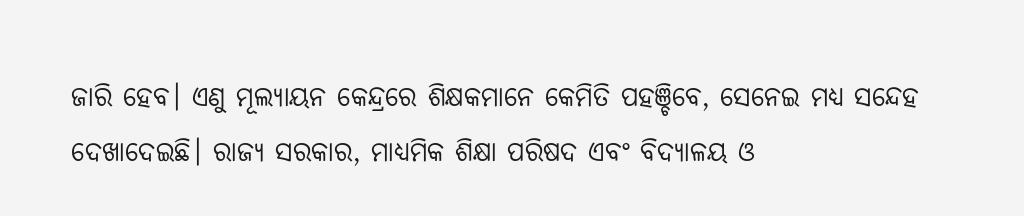ଜାରି ହେବ। ଏଣୁ ମୂଲ୍ୟାୟନ କେନ୍ଦ୍ରରେ ଶିକ୍ଷକମାନେ କେମିତି ପହଞ୍ଚିବେ, ସେନେଇ ମଧ୍ୟ ସନ୍ଦେହ ଦେଖାଦେଇଛି। ରାଜ୍ୟ ସରକାର, ମାଧ୍ୟମିକ ଶିକ୍ଷା ପରିଷଦ ଏବଂ ବିଦ୍ୟାଳୟ ଓ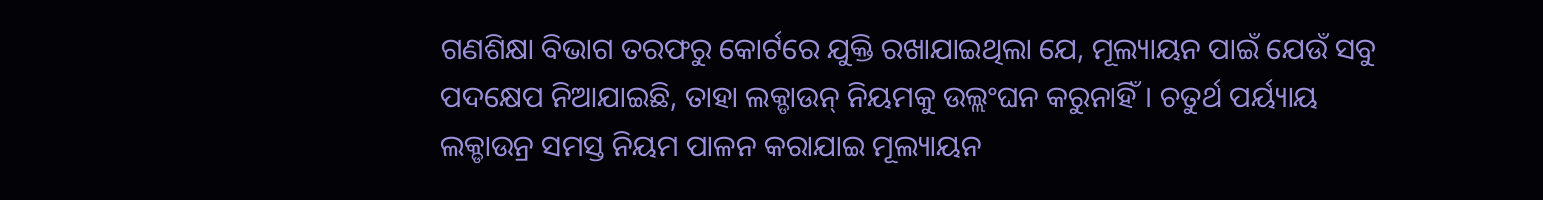ଗଣଶିକ୍ଷା ବିଭାଗ ତରଫରୁ କୋର୍ଟରେ ଯୁକ୍ତି ରଖାଯାଇଥିଲା ଯେ, ମୂଲ୍ୟାୟନ ପାଇଁ ଯେଉଁ ସବୁ ପଦକ୍ଷେପ ନିଆଯାଇଛି, ତାହା ଲକ୍ଡାଉନ୍ ନିୟମକୁ ଉଲ୍ଲଂଘନ କରୁନାହିଁ। ଚତୁର୍ଥ ପର୍ୟ୍ୟାୟ ଲକ୍ଡାଉନ୍ର ସମସ୍ତ ନିୟମ ପାଳନ କରାଯାଇ ମୂଲ୍ୟାୟନ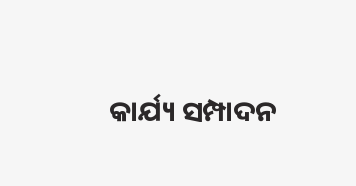କାର୍ଯ୍ୟ ସମ୍ପାଦନ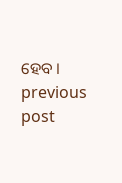ହେବ ।
previous post